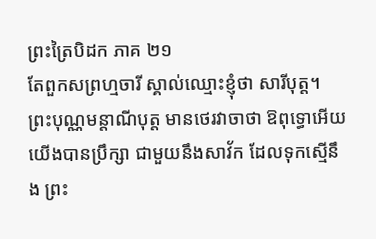ព្រះត្រៃបិដក ភាគ ២១
តែពួកសព្រហ្មចារី ស្គាល់ឈ្មោះខ្ញុំថា សារីបុត្ត។ ព្រះបុណ្ណមន្តាណីបុត្ត មានថេរវាចាថា ឱពុទ្ធោអើយ យើងបានប្រឹក្សា ជាមួយនឹងសាវ័ក ដែលទុកស្មើនឹង ព្រះ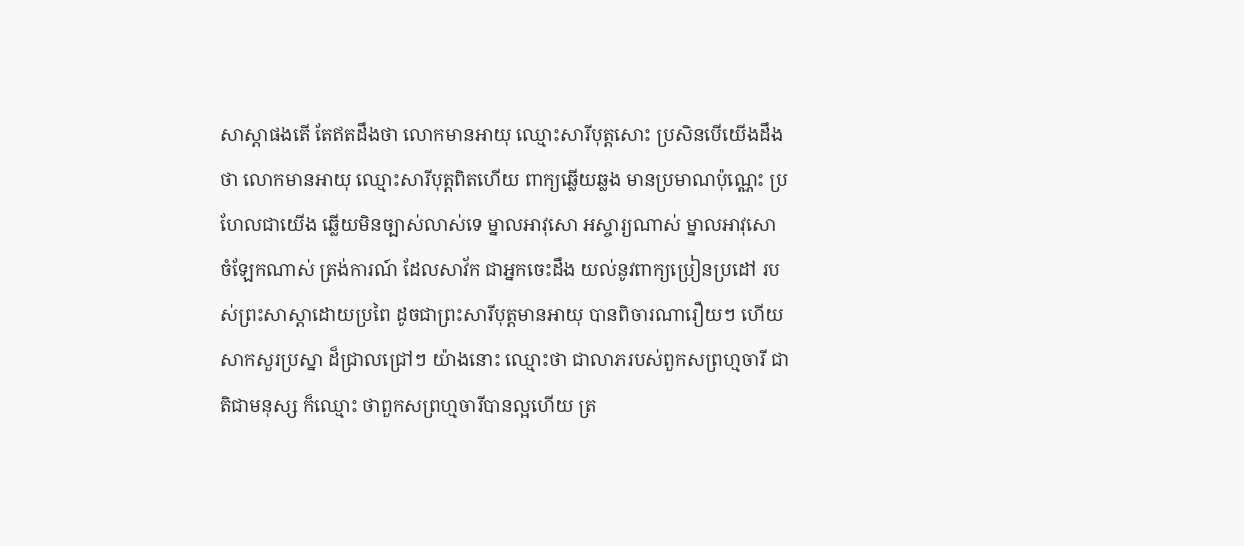សាស្តាផងតើ តែឥតដឹងថា លោកមានអាយុ ឈ្មោះសារីបុត្តសោះ ប្រសិនបើយើងដឹងថា លោកមានអាយុ ឈ្មោះសារីបុត្តពិតហើយ ពាក្យឆ្លើយឆ្លង មានប្រមាណប៉ុណ្ណេះ ប្រហែលជាយើង ឆ្លើយមិនច្បាស់លាស់ទេ ម្នាលអាវុសោ អស្ចារ្យណាស់ ម្នាលអាវុសោ ចំឡែកណាស់ ត្រង់ការណ៍ ដែលសាវ័ក ជាអ្នកចេះដឹង យល់នូវពាក្យប្រៀនប្រដៅ របស់ព្រះសាស្តាដោយប្រពៃ ដូចជាព្រះសារីបុត្តមានអាយុ បានពិចារណារឿយៗ ហើយសាកសួរប្រស្នា ដ៏ជ្រាលជ្រៅៗ យ៉ាងនោះ ឈ្មោះថា ជាលាភរបស់ពួកសព្រហ្មចារី ជាតិជាមនុស្ស ក៏ឈ្មោះ ថាពួកសព្រហ្មចារីបានល្អហើយ ត្រ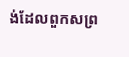ង់ដែលពួកសព្រ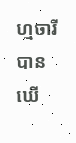ហ្មចារីបានឃើ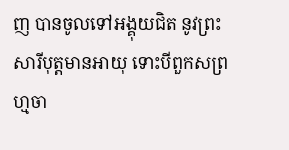ញ បានចូលទៅអង្គុយជិត នូវព្រះសារីបុត្តមានអាយុ ទោះបីពួកសព្រហ្មចា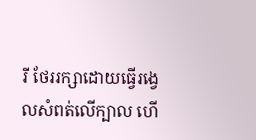រី ថែររក្សាដោយធ្វើរង្វេលសំពត់លើក្បាល ហើ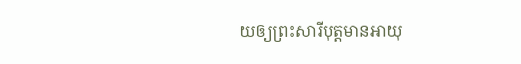យឲ្យព្រះសារីបុត្តមានអាយុ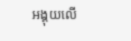អង្គុយលើ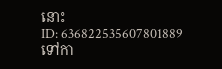នោះ
ID: 636822535607801889
ទៅកា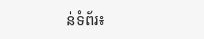ន់ទំព័រ៖